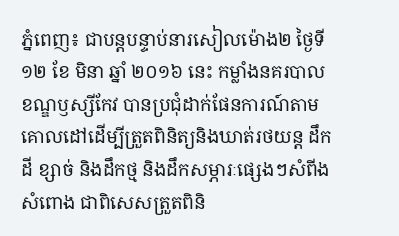ភ្នំពេញ៖ ជាបន្តបន្ទាប់នារសៀលម៉ោង២ ថ្ងៃទី ១២ ខែ មិនា ឆ្នាំ ២០១៦ នេះ កម្លាំងនគរបាលខណ្ឌឫស្សីកែវ បានប្រជុំដាក់ផែនការណ៍តាមគោលដៅដើម្បីត្រួតពិនិត្យនិងឃាត់រថយន្ដ ដឹកដី ខ្សាច់ និងដឹកថ្ម និងដឹកសម្ភារៈផ្សេងៗសំពីង សំពោង ជាពិសេសត្រួតពិនិ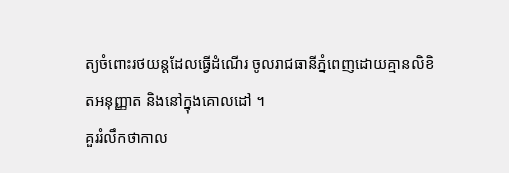ត្យចំពោះរថយន្ដដែលធ្វើដំណើរ ចូលរាជធានីភ្នំពេញដោយគ្មានលិខិតអនុញ្ញាត និងនៅក្នុងគោលដៅ ។
គួររំលឹកថាកាល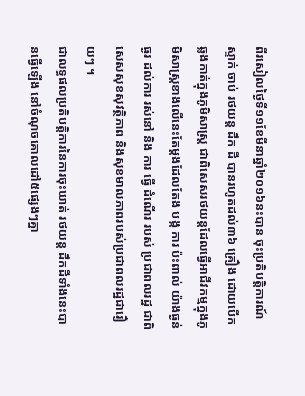ពីរសៀលថ្ងៃទី១១ខែមីនាឆ្នាំ២០១៦នះបាន ចុះប្រតិបត្តិការណ៍ស្ទាក់ ចាប់ រថយន្ត ដឹក ដី បានរហូតដល់៣៦ គ្រឿង ដោយបើកឆ្លងកាត់ក្នុងភូមិសាស្ត្រ ជាពិសេសរថយន្តដែលធ្វើអាជីវកម្មក្នុងភូមិសាស្ត្រខាងលើនេះតែម្តងដែលតែង បង្ក ការ ប៉ះពាល់ យ៉ាងធ្ងន់ធ្ងរ ដល់ការ រស់នៅ និង ការ ធ្វើ ដំណើរ របស់ ប្រជាពលរដ្ឋ ជាពិសេសសុខសុវត្ថិភាព និងសុខមាលភាពរបស់ប្រជាពលរដ្ឋជារឿយៗ ។
ជាលទ្ធផលប្រតិបត្តិការនៃការចុះឃាត់ រថយន្ត ដឹកដីទាំងនេះបានធ្វើឡើង នៅចំណុចគោលដៅ៥ផ្សេងៗគ្នា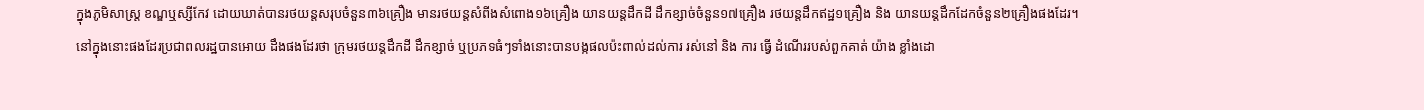ក្នុងភូមិសាស្ត្រ ខណ្ឌឬស្សីកែវ ដោយឃាត់បានរថយន្តសរុបចំនួន៣៦គ្រឿង មានរថយន្តសំពីងសំពោង១៦គ្រឿង យានយន្តដឹកដី ដឹកខ្សាច់ចំនួន១៧គ្រឿង រថយន្តដឹកឥដ្ឋ១គ្រឿង និង យានយន្តដឹកដែកចំនួន២គ្រឿងផងដែរ។
នៅក្នុងនោះផងដែរប្រជាពលរដ្ឋបានអោយ ដឹងផងដែរថា ក្រុមរថយន្តដឹកដី ដឹកខ្សាច់ ឬប្រភទធំៗទាំងនោះបានបង្កផលប៉ះពាល់ដល់ការ រស់នៅ និង ការ ធ្វើ ដំណើររបស់ពួកគាត់ យ៉ាង ខ្លាំងដោ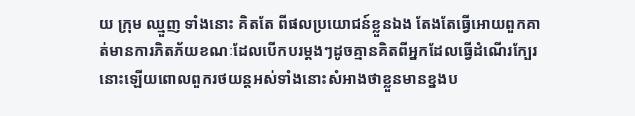យ ក្រុម ឈ្មួញ ទាំងនោះ គិតតែ ពីផលប្រយោជន៍ខ្លួនឯង តែងតែធ្វើអោយពួកគាត់មានការភិតភ័យខណៈដែលបើកបរម្តងៗដូចគ្មានគិតពីអ្នកដែលធ្វើដំណើរក្បែរនោះឡើយពោលពួករថយន្តអស់ទាំងនោះសំអាងថាខ្លួនមានខ្នងប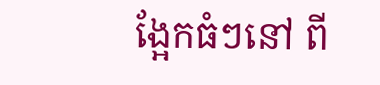ង្អែកធំៗនៅ ពី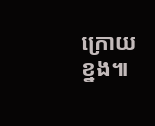ក្រោយ ខ្នង៕